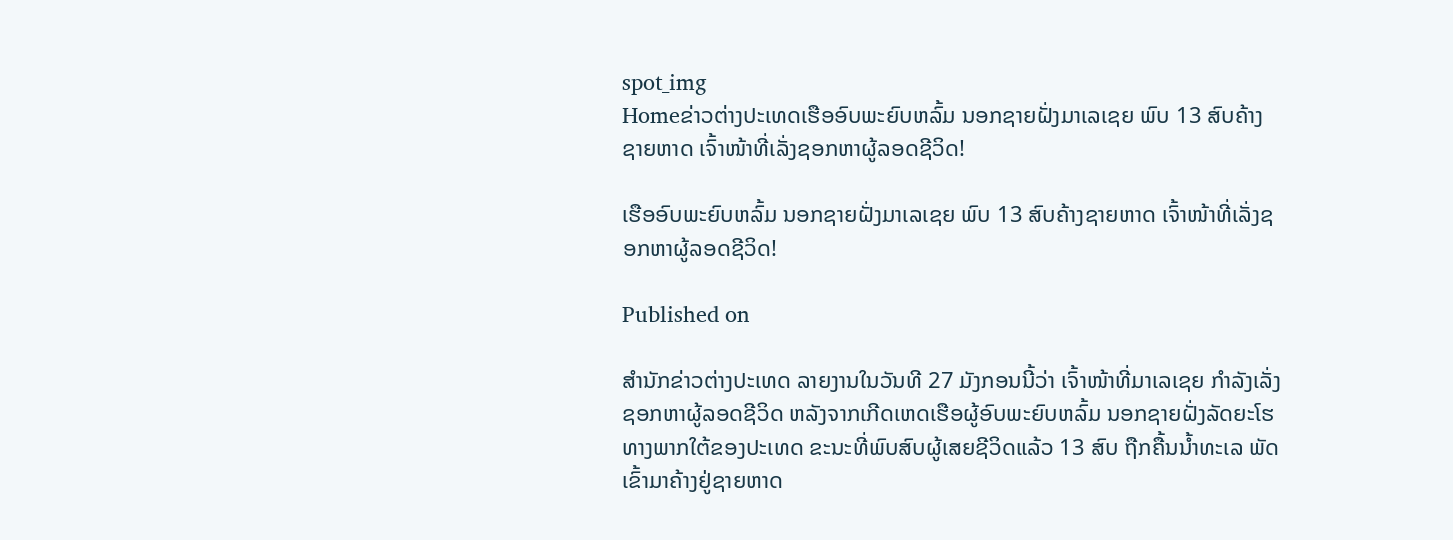spot_img
Homeຂ່າວຕ່າງປະເທດເຮືອອົບພະຍົບຫລົ້ມ ນອກຊາຍຝັ່ງມາເລເຊຍ ພົບ 13 ສົບຄ້າງຊາຍຫາດ ເຈົ້າໜ້າທີ່ເລັ່ງຊອກຫາຜູ້ລອດຊີວິດ!

ເຮືອອົບພະຍົບຫລົ້ມ ນອກຊາຍຝັ່ງມາເລເຊຍ ພົບ 13 ສົບຄ້າງຊາຍຫາດ ເຈົ້າໜ້າທີ່ເລັ່ງຊອກຫາຜູ້ລອດຊີວິດ!

Published on

ສຳນັກຂ່າວຕ່າງປະເທດ ລາຍງານໃນວັນທີ 27 ມັງກອນນີ້ວ່າ ເຈົ້າໜ້າທີ່ມາເລເຊຍ ກຳລັງເລັ່ງຊອກຫາຜູ້ລອດຊີວິດ ຫລັງຈາກເກີດເຫດເຮືອຜູ້ອົບພະຍົບຫລົ້ມ ນອກຊາຍຝັ່ງລັດຍະໂຮ ທາງພາກໃຕ້ຂອງປະເທດ ຂະນະທີ່ພົບສົບຜູ້ເສຍຊີວິດແລ້ວ 13 ສົບ ຖືກຄື້ນນ້ຳທະເລ ພັດເຂົ້າມາຄ້າງຢູ່ຊາຍຫາດ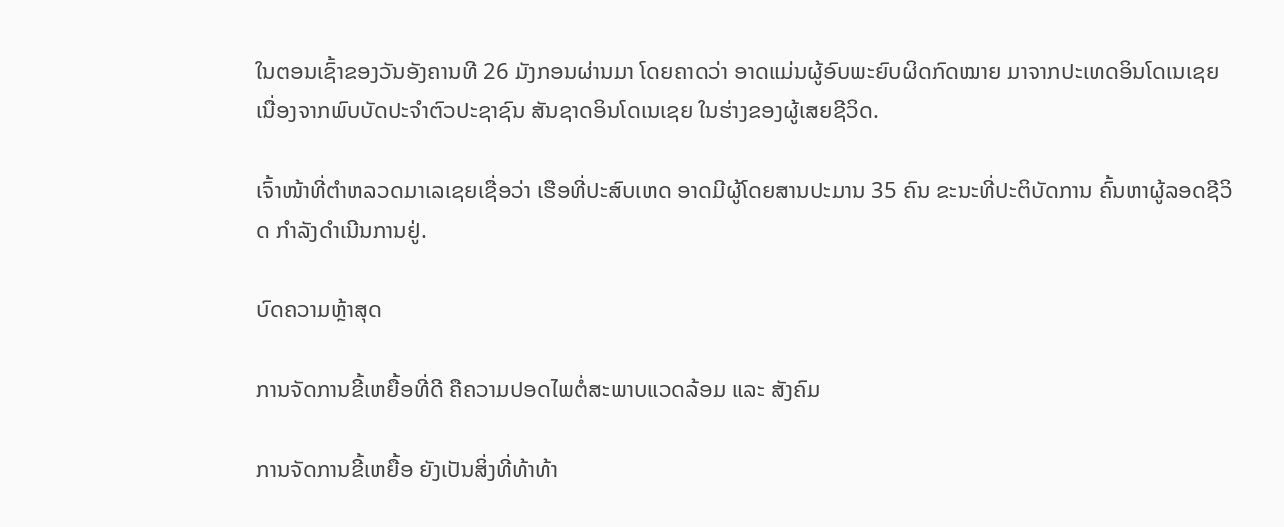ໃນຕອນເຊົ້າຂອງວັນອັງຄານທີ 26 ມັງກອນຜ່ານມາ ໂດຍຄາດວ່າ ອາດແມ່ນຜູ້ອົບພະຍົບຜິດກົດໝາຍ ມາຈາກປະເທດອິນໂດເນເຊຍ ເນື່ອງຈາກພົບບັດປະຈຳຕົວປະຊາຊົນ ສັນຊາດອິນໂດເນເຊຍ ໃນຮ່າງຂອງຜູ້ເສຍຊີວິດ.

ເຈົ້າໜ້າທີ່ຕຳຫລວດມາເລເຊຍເຊື່ອວ່າ ເຮືອທີ່ປະສົບເຫດ ອາດມີຜູ້ໂດຍສານປະມານ 35 ຄົນ ຂະນະທີ່ປະຕິບັດການ ຄົ້ນຫາຜູ້ລອດຊີວິດ ກຳລັງດຳເນີນການຢູ່.

ບົດຄວາມຫຼ້າສຸດ

ການຈັດການຂີ້ເຫຍື້ອທີ່ດີ ຄືຄວາມປອດໄພຕໍ່ສະພາບແວດລ້ອມ ແລະ ສັງຄົມ

ການຈັດການຂີ້ເຫຍື້ອ ຍັງເປັນສິ່ງທີ່ທ້າທ້າ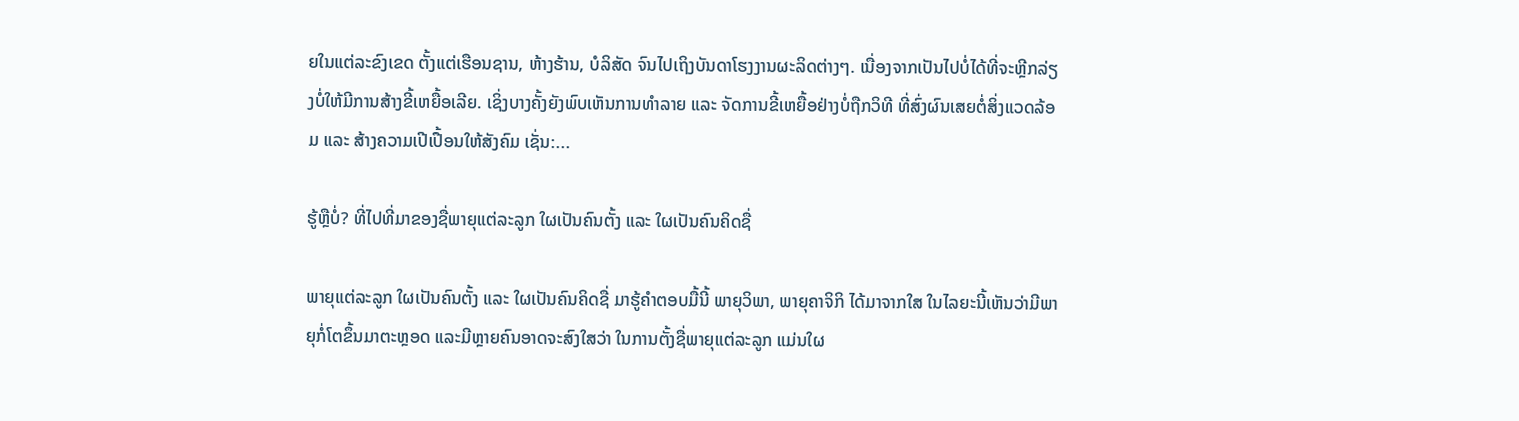ຍໃນແຕ່ລະຂົງເຂດ ຕັ້ງແຕ່ເຮືອນຊານ, ຫ້າງຮ້ານ, ບໍລິສັດ ຈົນໄປເຖິງບັນດາໂຮງງານຜະລິດຕ່າງໆ. ເນື່ອງຈາກເປັນໄປບໍ່ໄດ້ທີ່ຈະຫຼີກລ່ຽງບໍ່ໃຫ້ມີການສ້າງຂີ້ເຫຍື້ອເລີຍ. ເຊິ່ງບາງຄັ້ງຍັງພົບເຫັນການທຳລາຍ ແລະ ຈັດການຂີ້ເຫຍື້ອຢ່າງບໍ່ຖືກວິທີ ທີ່ສົ່ງຜົນເສຍຕໍ່ສິ່ງແວດລ້ອມ ແລະ ສ້າງຄວາມເປີເປື້ອນໃຫ້ສັງຄົມ ເຊັ່ນ:...

ຮູ້ຫຼືບໍ່? ທີ່ໄປທີ່ມາຂອງຊື່ພາຍຸແຕ່ລະລູກ ໃຜເປັນຄົນຕັ້ງ ແລະ ໃຜເປັນຄົນຄິດຊື່

ພາຍຸແຕ່ລະລູກ ໃຜເປັນຄົນຕັ້ງ ແລະ ໃຜເປັນຄົນຄິດຊື່ ມາຮູ້ຄຳຕອບມື້ນີ້ ພາຍຸວິພາ, ພາຍຸຄາຈິກິ ໄດ້ມາຈາກໃສ ໃນໄລຍະນີ້ເຫັນວ່າມີພາຍຸກໍ່ໂຕຂຶ້ນມາຕະຫຼອດ ແລະມີຫຼາຍຄົນອາດຈະສົງໃສວ່າ ໃນການຕັ້ງຊື່ພາຍຸແຕ່ລະລູກ ແມ່ນໃຜ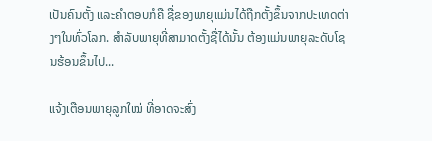ເປັນຄົນຕັ້ງ ແລະຄໍາຕອບກໍຄື ຊື່ຂອງພາຍຸແມ່ນໄດ້ຖືກຕັ້ງຂຶ້ນຈາກປະເທດຕ່າງໆໃນທົ່ວໂລກ. ສຳລັບພາຍຸທີ່ສາມາດຕັ້ງຊື່ໄດ້ນັ້ນ ຕ້ອງແມ່ນພາຍຸລະດັບໂຊນຮ້ອນຂຶ້ນໄປ...

ແຈ້ງເຕືອນພາຍຸລູກໃໝ່ ທີ່ອາດຈະສົ່ງ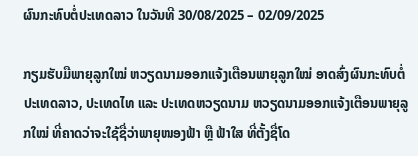ຜົນກະທົບຕໍ່ປະເທດລາວ ໃນວັນທີ 30/08/2025 – 02/09/2025

ກຽມຮັບມືພາຍຸລູກໃໝ່ ຫວຽດນາມອອກແຈ້ງເຕືອນພາຍຸລູກໃໝ່ ອາດສົ່ງຜົນກະທົບຕໍ່ປະເທດລາວ, ປະເທດໄທ ແລະ ປະເທດຫວຽດນາມ ຫວຽດນາມອອກແຈ້ງເຕືອນພາຍຸລູກໃໝ່ ທີ່ຄາດວ່າຈະໃຊ້ຊື່ວ່າພາຍຸໜອງຟ້າ ຫຼື ຟ້າໃສ ທີ່ຕັ້ງຊື່ໂດ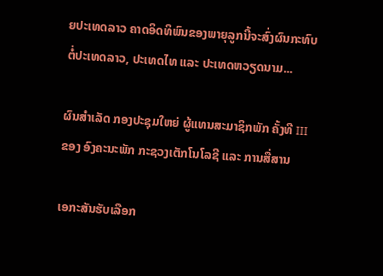ຍປະເທດລາວ ຄາດອິດທິພົນຂອງພາຍຸລູກນີ້ຈະສົ່ງຜົນກະທົບຕໍ່ປະເທດລາວ, ປະເທດໄທ ແລະ ປະເທດຫວຽດນາມ...

ຜົນສໍາເລັດ ກອງປະຊຸມໃຫຍ່ ຜູ້ແທນສະມາຊິກພັກ ຄັ້ງທີ III ຂອງ ອົງຄະນະພັກ ກະຊວງເຕັກໂນໂລຊີ ແລະ ການສື່ສານ

ເອກະສັນຮັບເລືອກ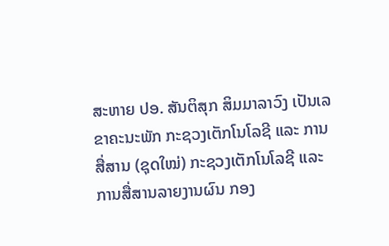ສະຫາຍ ປອ. ສັນຕິສຸກ ສິມມາລາວົງ ເປັນເລຂາຄະນະພັກ ກະຊວງເຕັກໂນໂລຊີ ແລະ ການສື່ສານ (ຊຸດໃໝ່) ກະຊວງເຕັກໂນໂລຊີ ແລະ ການສື່ສານລາຍງານຜົນ ກອງ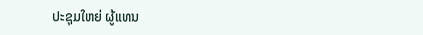ປະຊຸມໃຫຍ່ ຜູ້ແທນ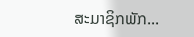ສະມາຊິກພັກ...